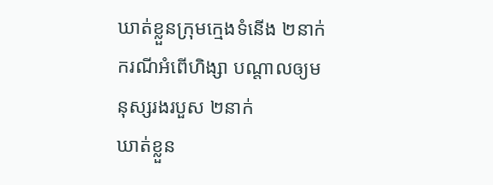ឃាត់ខ្លួនក្រុមក្មេងទំនើង ២នាក់ ករណីអំពើហិង្សា បណ្ដាលឲ្យមនុស្សរងរបួស ២នាក់
ឃាត់ខ្លួន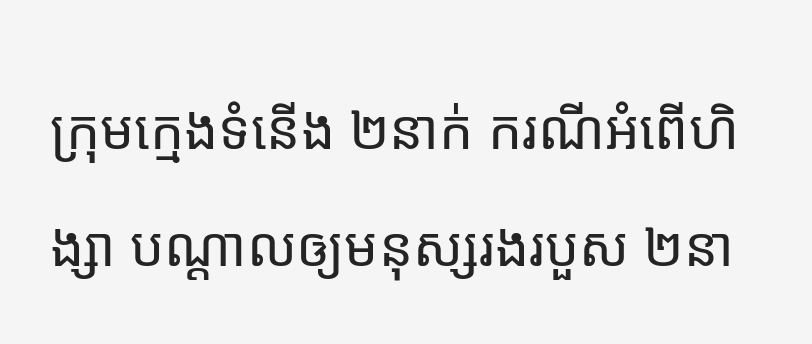ក្រុមក្មេងទំនើង ២នាក់ ករណីអំពើហិង្សា បណ្ដាលឲ្យមនុស្សរងរបួស ២នា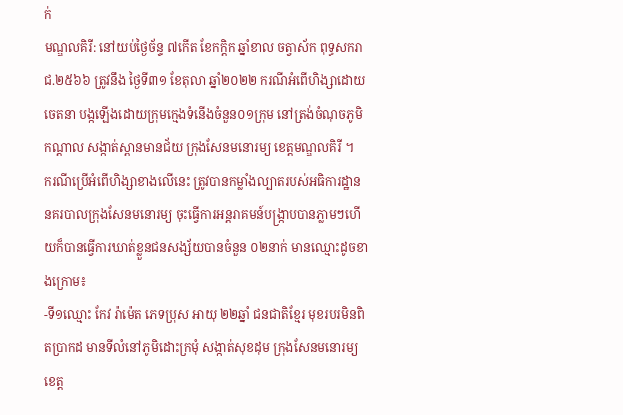ក់
មណ្ឌលគិរី: នៅយប់ថ្ងៃច័ន្ទ ៧កើត ខែកក្តិក ឆ្នាំខាល ចត្វាស័ក ពុទ្ធសករាជ.២៥៦៦ ត្រូវនឹង ថ្ងៃទី៣១ ខែតុលា ឆ្នាំ២០២២ ករណីអំពើហិង្សាដោយចេតនា បង្កឡើងដោយក្រុមក្មេងទំនើងចំនួន០១ក្រុម នៅត្រង់ចំណុចភូមិកណ្ដាល សង្កាត់ស្ពានមានជ័យ ក្រុងសែនមនោរម្យ ខេត្តមណ្ឌលគិរី ។
ករណីប្រើអំពើហិង្សាខាងលើនេះ ត្រូវបានកម្លាំងល្បាតរបស់អធិការដ្ឋាននគរបាលក្រុងសែនមនោរម្យ ចុះធ្វើការអន្តរាគមន៍បង្រ្កាបបានភ្លាមៗហើយក៏បានធ្វើការឃាត់ខ្លួនជនសង្ស័យបានចំនួន ០២នាក់ មានឈ្មោះដូចខាងក្រោម៖
-ទី១ឈ្មោះ កែវ រ៉ាម៉េត ភេទប្រុស អាយុ ២២ឆ្នាំ ជនជាតិខ្មែរ មុខរបរមិនពិតប្រាកដ មានទីលំនៅភូមិដោះក្រមុំ សង្កាត់សុខដុម ក្រុងសែនមនោរម្យ ខេត្ត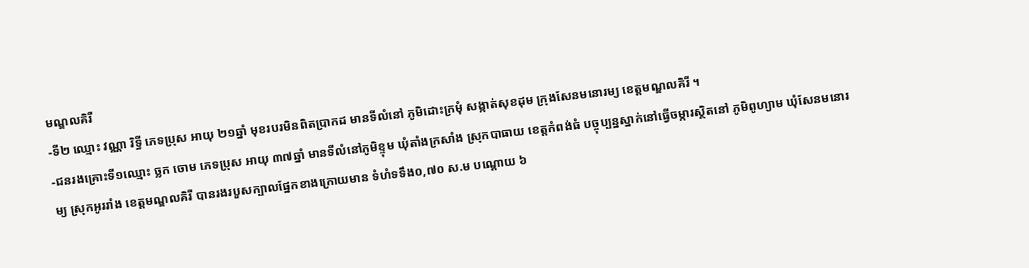មណ្ឌលគិរី
-ទី២ ឈ្មោះ វណ្ណា រិទ្ធី ភេទប្រុស អាយុ ២១ឆ្នាំ មុខរបរមិនពិតប្រាកដ មានទីលំនៅ ភូមិដោះក្រមុំ សង្កាត់សុខដុម ក្រុងសែនមនោរម្យ ខេត្តមណ្ឌលគិរី ។
-ជនរងគ្រោះទី១ឈ្មោះ ច្លក ចោម ភេទប្រុស អាយុ ៣៧ឆ្នាំ មានទីលំនៅភូមិខ្ទុម ឃុំតាំងក្រសាំង ស្រុកបាធាយ ខេត្តកំពង់ធំ បច្ចុប្បន្នស្នាក់នៅធ្វើចម្ការស្ថិតនៅ ភូមិពូហ្យាម ឃុំសែនមនោរម្យ ស្រុកអូររាំង ខេត្តមណ្ឌលគិរី បានរងរបួសក្បាលផ្នែកខាងក្រោយមាន ទំហំទទឹង០,៧០ ស.ម បណ្តោយ ៦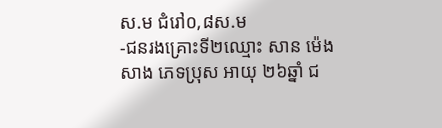ស.ម ជំរៅ០,៨ស.ម
-ជនរងគ្រោះទី២ឈ្មោះ សាន ម៉េងសាង ភេទប្រុស អាយុ ២៦ឆ្នាំ ជ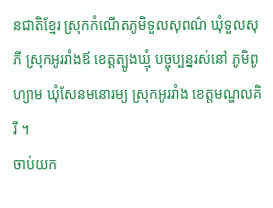នជាតិខ្មែរ ស្រុកកំណើតភូមិទួលសុពណ៌ ឃុំទួលសុភី ស្រុកអូររាំងឪ ខេត្តត្បូងឃ្មុំ បច្ចុប្បន្នរស់នៅ ភូមិពូហ្យាម ឃុំសែនមនោរម្យ ស្រុកអូររាំង ខេត្តមណ្ឌលគិរី ។
ចាប់យក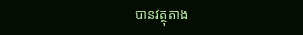បានវត្ថុតាង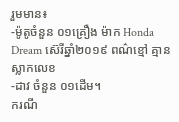រួមមាន៖
-ម៉ូតូចំនួន ០១គ្រឿង ម៉ាក Honda Dream ស៊េរីឆ្នាំ២០១៩ ពណ៌ខ្មៅ គ្មានស្លាកលេខ
-ដាវ ចំនួន ០១ដើម។
ករណី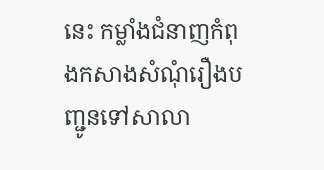នេះ កម្លាំងជំនាញកំពុងកសាងសំណុំរឿងបញ្ជូនទៅសាលា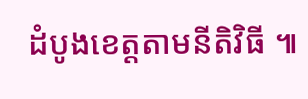ដំបូងខេត្តតាមនីតិវិធី ៕